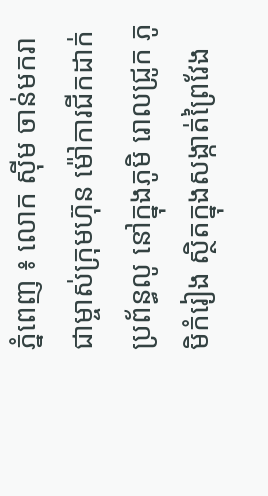ភ្នំពេញ ៖ លោក ស៊ីម ចាន់មករា ជាម្ចាស់ក្រុមហ៊ុន ម៉ៅការជីកដាក់ប្រព័ន្ធលូ នៅក្នុងភូមិ រោលជ្រូក ភូមិកំរៀង ស្ថិតក្នុងសង្កាត់ព្រៃវែង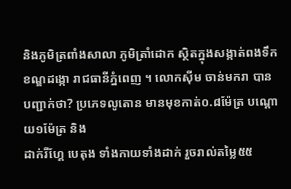និងភូមិត្រពាំងសាលា ភូមិត្រាំដោក ស្ថិតក្នុងសង្កាត់ពងទឹក ខណ្ឌដង្កោ រាជធានីភ្នំពេញ ។ លោកស៊ីម ចាន់មករា បានបញ្ជាក់ថា? ប្រភេទលូតោន មានមុខកាត់០.៨ម៉ែត្រ បណ្តោយ១ម៉ែត្រ និង
ដាក់រីហ្គែ បេតុង ទាំងកាយទាំងដាក់ រួចរាល់តម្លៃ៥៥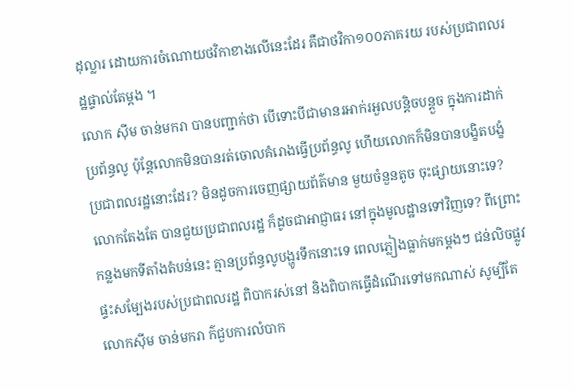ដុល្លារ ដោយការចំណោយថវិកាខាងលើនេះដែរ គឺជាថវិកា១០០ភាគរយ របស់ប្រជាពលរដ្ឋផ្ទាល់តែម្តង ។
លោក ស៊ីម ចាន់មករា បានបញ្ជាក់ថា បើទោះបីជាមានរអាក់រអួលបន្តិចបន្តួច ក្នុងការដាក់ប្រព័ន្ធលូ ប៉ុន្តែលោកមិនបានរត់ចោលគំរោងធ្វើប្រព័ន្ធលូ ហើយលោកក៏មិនបានបង្ខិតបង្ខំ ប្រជាពលរដ្ឋនោះដែរ? មិនដូចការចេញផ្សាយព័ត៌មាន មួយចំនួនតូច ចុះផ្សាយនោះទេ? លោកតែងតែ បានជួយប្រជាពលរដ្ឋ ក៏ដូចជាអាជ្ញាធរ នៅក្នុងមូលដ្ឋានទៅវិញទេ? ពីព្រោះកន្លងមកទីតាំងតំបន់នេះ គ្មានប្រព័ន្ធលូបង្ហូរទឹកនោះទេ ពេលភ្លៀងធ្លាក់មកម្តងៗ ជន់លិចផ្លូវផ្ទះសម្បែងរបស់ប្រជាពលរដ្ឋ ពិបាករស់នៅ និងពិបាកធ្វើដំណើរទៅមកណាស់ សូម្បីតែលោកស៊ីម ចាន់មករា ក៌ជួបការលំបាក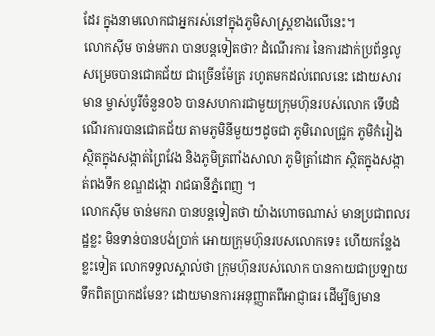ដែរ ក្នុងនាមលោកជាអ្នករស់នៅក្នុងភូមិសាស្ត្រខាងលើនេះ។
លោកស៊ីម ចាន់មករា បានបន្តទៀតថា? ដំណើរការ នៃការដាក់ប្រព័ន្ធលូ សម្រេចបានជោគជ័យ ជាច្រើនម៉ែត្រ រហូតមកដល់ពេលនេះ ដោយសារមាន ម្ចាស់បូរីចំនួន០៦ បានសហការជាមួយក្រុមហ៊ុនរបស់លោក ទើបដំណើរការបានជោគជ័យ តាមភូមិនីមួយៗដូចជា ភូមិរោលជ្រូក ភូមិកំរៀង ស្ថិតក្នុងសង្កាត់ព្រៃវែង និងភូមិត្រពាំងសាលា ភូមិត្រាំដោក ស្ថិតក្នុងសង្កាត់ពងទឹក ខណ្ឌដង្កោ រាជធានីភ្នំពេញ ។
លោកស៊ីម ចាន់មករា បានបន្តទៀតថា យ៉ាងហោចណាស់ មានប្រជាពលរដ្ឋខ្លះ មិនទាន់បានបង់ប្រាក់ អោយក្រុមហ៊ុនរបសលោកទេ៖ ហើយកន្លែងខ្លះទៀត លោកទទួលស្គាល់ថា ក្រុមហ៊ុនរបស់លោក បានកាយជាប្រឡាយទឹកពិតប្រាកដមែន? ដោយមានការអនុញ្ញាតពីអាជ្ញាធរ ដើម្បីឲ្យមាន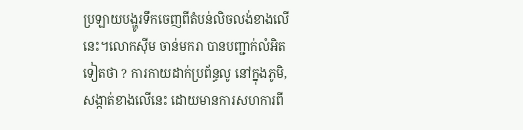ប្រឡាយបង្ហូរទឹកចេញពីតំបន់លិចលង់ខាងលើនេះ។លោកស៊ីម ចាន់មករា បានបញ្ជាក់លំអិតទៀតថា ? ការកាយដាក់ប្រព័ន្ធលូ នៅក្នុងភូមិ,សង្កាត់ខាងលើនេះ ដោយមានការសហការពី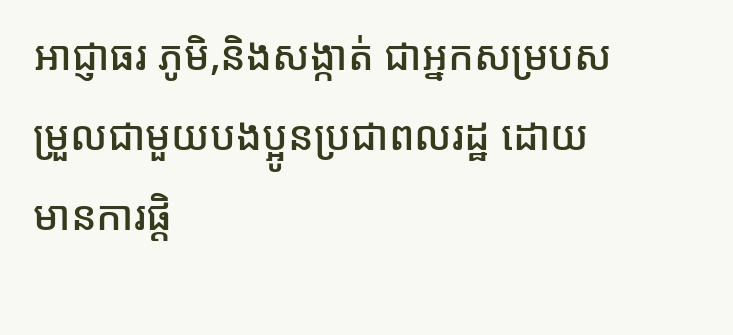អាជ្ញាធរ ភូមិ,និងសង្កាត់ ជាអ្នកសម្របសម្រួលជាមួយបងប្អូនប្រជាពលរដ្ឋ ដោយមានការផ្តិ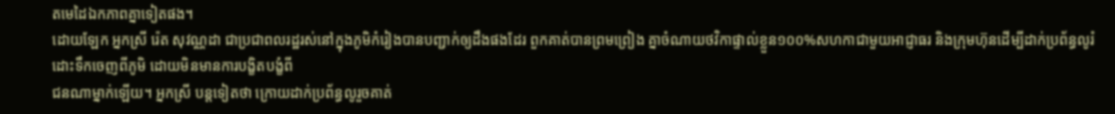តមេដៃឯកភាពគ្នាទៀតផង។
ដោយឡែក អ្នកស្រី រ៉េត សុវណ្ណដា ជាប្រជាពលរដ្ឋរស់នៅក្នុងភូមិកំរៀងបានបញ្ជាក់ឲ្យដឹងផងដែរ ពួកគាត់បានព្រមព្រៀង គ្នាចំណាយថវិកាផ្ទាល់ខ្លួន១០០%សហកាជាមួយអាជ្ញាធរ និងក្រុមហ៊ុនដើម្បីដាក់ប្រព័ន្ធលូរំដោះទឹកចេញពីភូមិ ដោយមិនមានការបង្ខិតបង្ខំពី
ជនណាម្នាក់ឡើយ។ អ្នកស្រី បន្តទៀតថា ក្រោយដាក់ប្រព័ន្ធលូរួចគាត់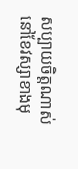សប្បាយចិត្តណាស់នៅខែវស្សាខាងមុ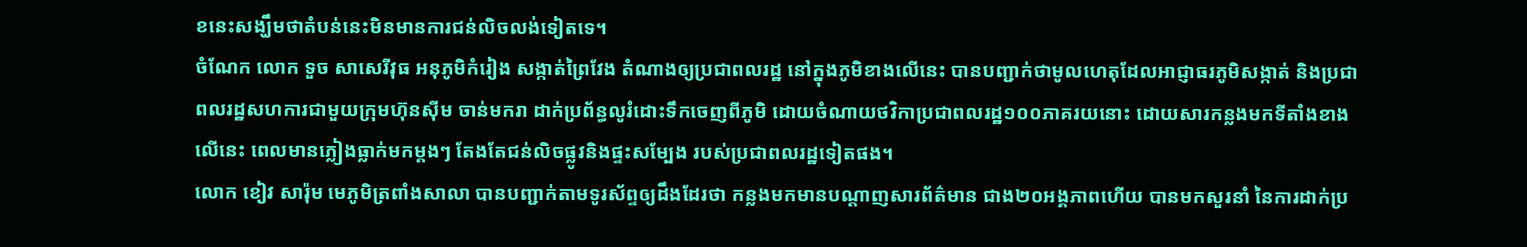ខនេះសង្ឃឹមថាតំបន់នេះមិនមានការជន់លិចលង់ទៀតទេ។
ចំណែក លោក ទួច សាសេរីវុធ អនុភូមិកំរៀង សង្កាត់ព្រៃវែង តំណាងឲ្យប្រជាពលរដ្ឋ នៅក្នុងភូមិខាងលើនេះ បានបញ្ជាក់ថាមូលហេតុដែលអាជ្ញាធរភូមិសង្កាត់ និងប្រជាពលរដ្ឋសហការជាមួយក្រុមហ៊ុនស៊ីម ចាន់មករា ដាក់ប្រព័ន្ធលូរំដោះទឹកចេញពីភូមិ ដោយចំណាយថវិកាប្រជាពលរដ្ឋ១០០ភាគរយនោះ ដោយសារកន្លងមកទីតាំងខាងលើនេះ ពេលមានភ្លៀងធ្លាក់មកម្តងៗ តែងតែជន់លិចផ្លូវនិងផ្ទះសម្បែង របស់ប្រជាពលរដ្ឋទៀតផង។
លោក ខៀវ សារ៉ុម មេភូមិត្រពាំងសាលា បានបញ្ជាក់តាមទូរស័ព្ទឲ្យដឹងដែរថា កន្លងមកមានបណ្តាញសារព័ត៌មាន ជាង២០អង្គភាពហើយ បានមកសួរនាំ នៃការដាក់ប្រ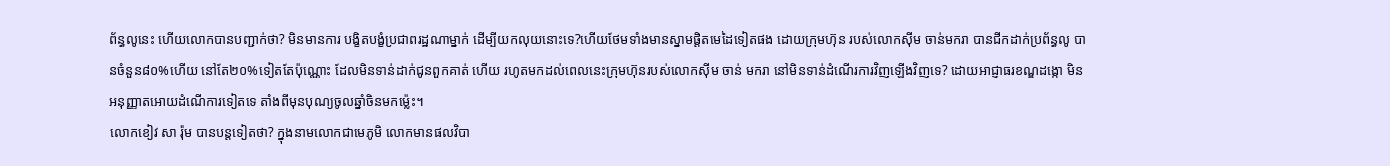ព័ន្ធលូនេះ ហើយលោកបានបញ្ជាក់ថា? មិនមានការ បង្ខិតបង្ខំប្រជាពរដ្ឋណាម្នាក់ ដើម្បីយកលុយនោះទេ?ហើយថែមទាំងមានស្នាមផ្តិតមេដៃទៀតផង ដោយក្រុមហ៊ុន របស់លោកស៊ីម ចាន់មករា បានជីកដាក់ប្រព័ន្ធលូ បានចំនួន៨០%ហើយ នៅតែ២០%ទៀតតែប៉ុណ្ណោះ ដែលមិនទាន់ដាក់ជូនពួកគាត់ ហើយ រហូតមកដល់ពេលនេះក្រុមហ៊ុនរបស់លោកស៊ីម ចាន់ មករា នៅមិនទាន់ដំណើរការវិញឡើងវិញទេ? ដោយអាជ្ញាធរខណ្ឌដង្កោ មិនអនុញ្ញាតអោយដំណើការទៀតទេ តាំងពីមុនបុណ្យចូលឆ្នាំចិនមកម្ល៉េះ។
លោកខៀវ សា រ៉ុម បានបន្តទៀតថា? ក្នុងនាមលោកជាមេភូមិ លោកមានផលវិបា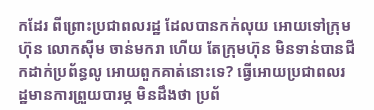កដែរ ពីព្រោះប្រជាពលរដ្ឋ ដែលបានកក់លុយ អោយទៅក្រុមហ៊ុន លោកស៊ីម ចាន់មករា ហើយ តែក្រុមហ៊ុន មិនទាន់បានជីកដាក់ប្រព័ន្ធលូ អោយពួកគាត់នោះទេ? ធ្វើអោយប្រជាពលរដ្ឋមានការព្រួយបារម្ភ មិនដឹងថា ប្រព័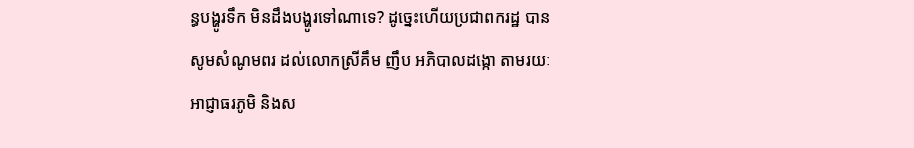ន្ធបង្ហូរទឹក មិនដឹងបង្ហូរទៅណាទេ? ដូច្នេះហើយប្រជាពករដ្ឋ បានសូមសំណូមពរ ដល់លោកស្រីគឹម ញឹប អភិបាលដង្កោ តាមរយៈអាជ្ញាធរភូមិ និងស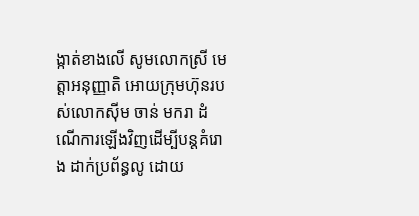ង្កាត់ខាងលើ សូមលោកស្រី មេត្តាអនុញ្ញាតិ អោយក្រុមហ៊ុនរបស់លោកស៊ីម ចាន់ មករា ដំណើការឡើងវិញដើម្បីបន្តគំរោង ដាក់ប្រព័ន្ធលូ ដោយ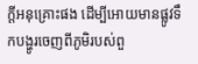ក្តីអនុគ្រោះផង ដើម្បីអោយមានផ្លូវទឹកបង្ហូរចេញពីភូមិរបស់ពួ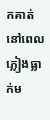កគាត់ នៅពេលភ្លៀងធ្លាក់ម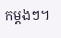កម្តងៗ។